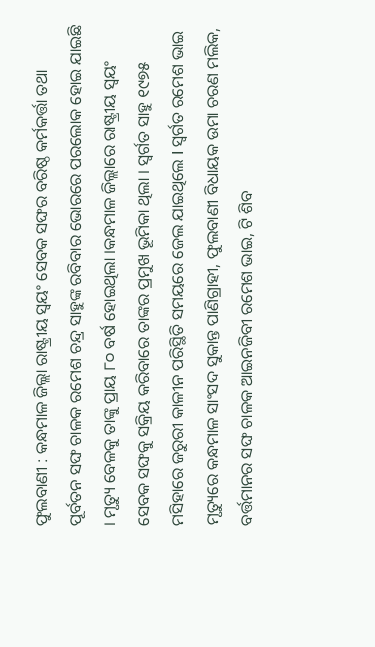ଫୁଲବାଣୀ : କନ୍ଧମାଳ ଜିଲ୍ଲା ରାଷ୍ଟ୍ରୀୟ ସ୍ବୟଂ ସେବକ ସଙ୍ଘର ବରିଷ୍ଠ କର୍ମକର୍ତ୍ତା ତଥା ପୂର୍ବତନ ସଙ୍ଘ ଚାଳକ ରମେଶ ଚନ୍ଦ୍ର ସାହୁଙ୍କ ରବିବାର ଭୋରରେ ପରଲୋକ ହୋଇ ଯାଇଛି । ମୃତ୍ୟୁ ବେଳକୁ ତାଙ୍କୁ ପ୍ରାୟ ୮୦ ବର୍ଷ ହୋଇଥିଲା ।କନ୍ଧମାଳ ଜିଲ୍ଲାରେ ରାଷ୍ଟ୍ରୀୟ ସ୍ବୟଂ ସେବକ ସଙ୍ଘକୁ ସକ୍ରିୟ କରିବାରେ ତାଙ୍କର ପ୍ରମୁଖ ଭୂମିକା ଥିଲା । ସ୍ବର୍ଗତ ସାହୁ ୧୯୭୫ ମସିହାରେ ଜରୁରୀ କାଳୀନ ପରିସ୍ଥିତି ସମୟରେ ଜେଲ ଯାଇଥିଲେ I ସ୍ଵର୍ଗତ ରମେଶ ଭାଇ ମୃତ୍ୟୁରେ କନ୍ଧମାଳ ସାଂସଦ ସୁକାନ୍ତ ପାଣିଗ୍ରାହୀ, ଫୁଲବାଣୀ ବିଧାୟକ ଉମା ଚରଣ ମଲିକ, ବର୍ତ୍ତମାନର ସଙ୍ଘ ଚାଳକ ଆଇନଜିବୀ ରମେଶ ଭାଇ, ଟି ଶିବ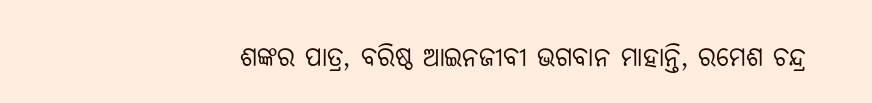ଶଙ୍କର ପାତ୍ର, ବରିଷ୍ଠ ଆଇନଜୀବୀ ଭଗବାନ ମାହାନ୍ତି, ରମେଶ ଚନ୍ଦ୍ର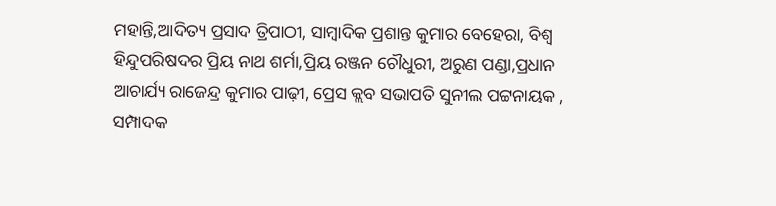ମହାନ୍ତି,ଆଦିତ୍ୟ ପ୍ରସାଦ ତ୍ରିପାଠୀ, ସାମ୍ବାଦିକ ପ୍ରଶାନ୍ତ କୁମାର ବେହେରା, ବିଶ୍ବ ହିନ୍ଦୁପରିଷଦର ପ୍ରିୟ ନାଥ ଶର୍ମା,ପ୍ରିୟ ରଞ୍ଜନ ଚୌଧୁରୀ, ଅରୁଣ ପଣ୍ଡା,ପ୍ରଧାନ ଆଚାର୍ଯ୍ୟ ରାଜେନ୍ଦ୍ର କୁମାର ପାଢ଼ୀ, ପ୍ରେସ କ୍ଲବ ସଭାପତି ସୁନୀଲ ପଟ୍ଟନାୟକ , ସମ୍ପାଦକ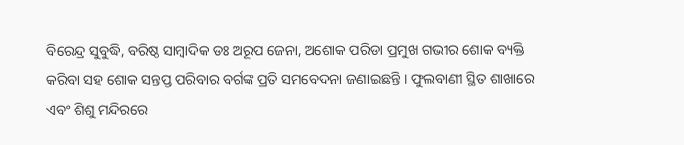ବିରେନ୍ଦ୍ର ସୁବୁଦ୍ଧି, ବରିଷ୍ଠ ସାମ୍ବାଦିକ ଡଃ ଅରୂପ ଜେନା, ଅଶୋକ ପରିଡା ପ୍ରମୁଖ ଗଭୀର ଶୋକ ବ୍ୟକ୍ତି କରିବା ସହ ଶୋକ ସନ୍ତପ୍ତ ପରିବାର ବର୍ଗଙ୍କ ପ୍ରତି ସମବେଦନା ଜଣାଇଛନ୍ତି । ଫୁଲବାଣୀ ସ୍ଥିତ ଶାଖାରେ ଏବଂ ଶିଶୁ ମନ୍ଦିରରେ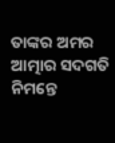ତାଙ୍କର ଅମର ଆତ୍ମାର ସଦଗତି ନିମନ୍ତେ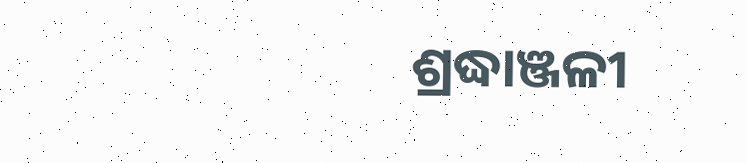ଶ୍ରଦ୍ଧାଞ୍ଜଳୀ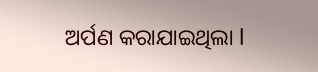ଅର୍ପଣ କରାଯାଇଥିଲା l